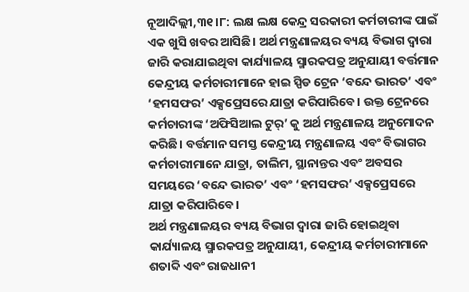ନୂଆଦିଲ୍ଲୀ,୩୧।୮: ଲକ୍ଷ ଲକ୍ଷ କେନ୍ଦ୍ର ସରକାରୀ କର୍ମଚାରୀଙ୍କ ପାଇଁ ଏକ ଖୁସି ଖବର ଆସିଛି। ଅର୍ଥ ମନ୍ତ୍ରଣାଳୟର ବ୍ୟୟ ବିଭାଗ ଦ୍ୱାରା ଜାରି କରାଯାଇଥିବା କାର୍ଯ୍ୟାଳୟ ସ୍ମାରକପତ୍ର ଅନୁଯାୟୀ ବର୍ତ୍ତମାନ କେନ୍ଦ୍ରୀୟ କର୍ମଚାରୀମାନେ ହାଇ ସ୍ପିଡ ଟ୍ରେନ ‘ବନ୍ଦେ ଭାରତ’ ଏବଂ ‘ହମସଫର’ ଏକ୍ସପ୍ରେସରେ ଯାତ୍ରା କରିପାରିବେ। ଉକ୍ତ ଟ୍ରେନରେ କର୍ମଚାରୀଙ୍କ ‘ଅଫିସିଆଲ ଟୁର୍’ କୁ ଅର୍ଥ ମନ୍ତ୍ରଣାଳୟ ଅନୁମୋଦନ କରିଛି। ବର୍ତ୍ତମାନ ସମସ୍ତ କେନ୍ଦ୍ରୀୟ ମନ୍ତ୍ରଣାଳୟ ଏବଂ ବିଭାଗର କର୍ମଚାରୀମାନେ ଯାତ୍ରା, ତାଲିମ, ସ୍ଥାନାନ୍ତର ଏବଂ ଅବସର ସମୟରେ ‘ବନ୍ଦେ ଭାରତ’ ଏବଂ ‘ହମସଫର’ ଏକ୍ସପ୍ରେସରେ ଯାତ୍ରା କରିପାରିବେ।
ଅର୍ଥ ମନ୍ତ୍ରଣାଳୟର ବ୍ୟୟ ବିଭାଗ ଦ୍ୱାରା ଜାରି ହୋଇଥିବା କାର୍ଯ୍ୟାଳୟ ସ୍ମାରକପତ୍ର ଅନୁଯାୟୀ, କେନ୍ଦ୍ରୀୟ କର୍ମଚାରୀମାନେ ଶତାବ୍ଦି ଏବଂ ରାଜଧାନୀ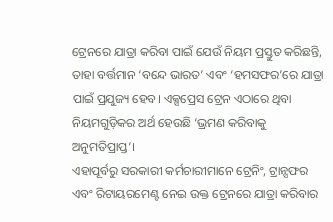ଟ୍ରେନରେ ଯାତ୍ରା କରିବା ପାଇଁ ଯେଉଁ ନିୟମ ପ୍ରସ୍ତୁତ କରିଛନ୍ତି, ତାହା ବର୍ତ୍ତମାନ ‘ବନ୍ଦେ ଭାରତ’ ଏବଂ ‘ହମସଫର’ରେ ଯାତ୍ରା ପାଇଁ ପ୍ରଯୁଜ୍ୟ ହେବ। ଏକ୍ସପ୍ରେସ ଟ୍ରେନ ଏଠାରେ ଥିବା ନିୟମଗୁଡ଼ିକର ଅର୍ଥ ହେଉଛି ‘ଭ୍ରମଣ କରିବାକୁ ଅନୁମତିପ୍ରାପ୍ତ’।
ଏହାପୂର୍ବରୁ ସରକାରୀ କର୍ମଚାରୀମାନେ ଟ୍ରେନିଂ, ଟ୍ରାନ୍ସଫର ଏବଂ ରିଟାୟରମେଣ୍ଟ ନେଇ ଉକ୍ତ ଟ୍ରେନରେ ଯାତ୍ରା କରିବାର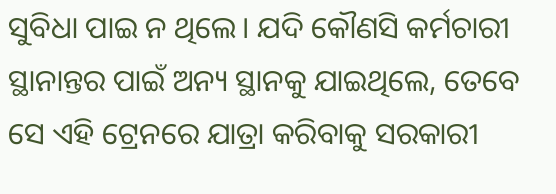ସୁବିଧା ପାଇ ନ ଥିଲେ। ଯଦି କୌଣସି କର୍ମଚାରୀ ସ୍ଥାନାନ୍ତର ପାଇଁ ଅନ୍ୟ ସ୍ଥାନକୁ ଯାଇଥିଲେ, ତେବେ ସେ ଏହି ଟ୍ରେନରେ ଯାତ୍ରା କରିବାକୁ ସରକାରୀ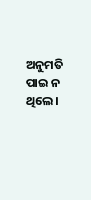ଅନୁମତି ପାଇ ନ ଥିଲେ।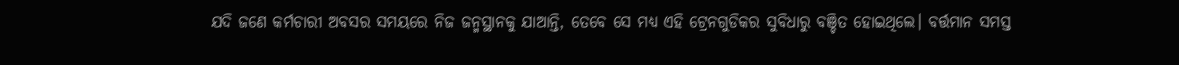ଯଦି ଜଣେ କର୍ମଚାରୀ ଅବସର ସମୟରେ ନିଜ ଜନ୍ମସ୍ଥାନକୁ ଯାଆନ୍ତି, ତେବେ ସେ ମଧ୍ୟ ଏହି ଟ୍ରେନଗୁଡିକର ସୁବିଧାରୁ ବଞ୍ଚିତ ହୋଇଥିଲେ। ବର୍ତ୍ତମାନ ସମସ୍ତ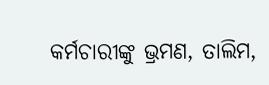କର୍ମଚାରୀଙ୍କୁ ଭ୍ରମଣ, ତାଲିମ,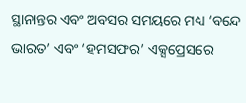ସ୍ଥାନାନ୍ତର ଏବଂ ଅବସର ସମୟରେ ମଧ୍ୟ ‘ବନ୍ଦେ ଭାରତ’ ଏବଂ ‘ହମସଫର’ ଏକ୍ସପ୍ରେସରେ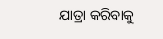ଯାତ୍ରା କରିବାକୁ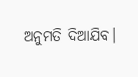ଅନୁମତି ଦିଆଯିବ।